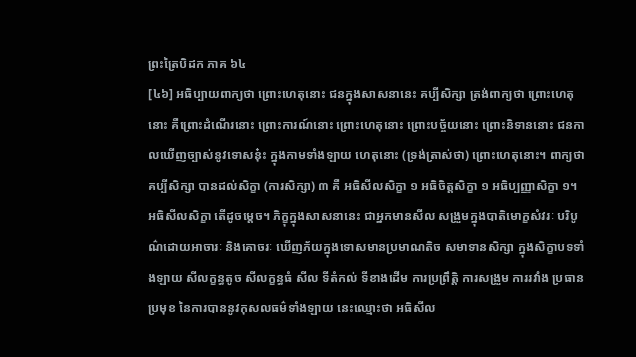ព្រះត្រៃបិដក ភាគ ៦៤
[៤៦] អធិប្បាយពាក្យថា ព្រោះហេតុនោះ ជនក្នុងសាសនានេះ គប្បីសិក្សា ត្រង់ពាក្យថា ព្រោះហេតុនោះ គឺព្រោះដំណើរនោះ ព្រោះការណ៍នោះ ព្រោះហេតុនោះ ព្រោះបច្ច័យនោះ ព្រោះនិទាននោះ ជនកាលឃើញច្បាស់នូវទោសនុ៎ះ ក្នុងកាមទាំងឡាយ ហេតុនោះ (ទ្រង់ត្រាស់ថា) ព្រោះហេតុនោះ។ ពាក្យថា គប្បីសិក្សា បានដល់សិក្ខា (ការសិក្សា) ៣ គឺ អធិសីលសិក្ខា ១ អធិចិត្តសិក្ខា ១ អធិប្បញ្ញាសិក្ខា ១។
អធិសីលសិក្ខា តើដូចម្តេច។ ភិក្ខុក្នុងសាសនានេះ ជាអ្នកមានសីល សង្រួមក្នុងបាតិមោក្ខសំវរៈ បរិបូណ៌ដោយអាចារៈ និងគោចរៈ ឃើញភ័យក្នុងទោសមានប្រមាណតិច សមាទានសិក្សា ក្នុងសិក្ខាបទទាំងឡាយ សីលក្ខន្ធតូច សីលក្ខន្ធធំ សីល ទីតំកល់ ទីខាងដើម ការប្រព្រឹត្តិ ការសង្រួម ការរវាំង ប្រធាន ប្រមុខ នៃការបាននូវកុសលធម៌ទាំងឡាយ នេះឈ្មោះថា អធិសីល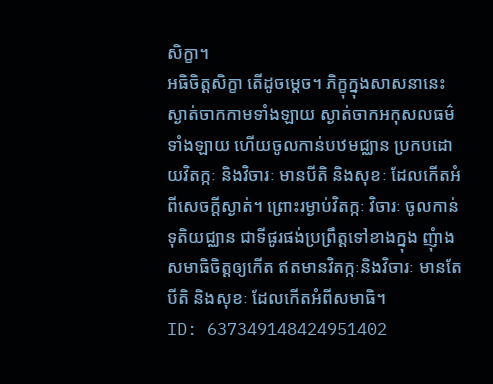សិក្ខា។
អធិចិត្តសិក្ខា តើដូចម្តេច។ ភិក្ខុក្នុងសាសនានេះ ស្ងាត់ចាកកាមទាំងឡាយ ស្ងាត់ចាកអកុសលធម៌ទាំងឡាយ ហើយចូលកាន់បឋមជ្ឈាន ប្រកបដោយវិតក្កៈ និងវិចារៈ មានបីតិ និងសុខៈ ដែលកើតអំពីសេចក្តីស្ងាត់។ ព្រោះរម្ងាប់វិតក្កៈ វិចារៈ ចូលកាន់ទុតិយជ្ឈាន ជាទីផូរផង់ប្រព្រឹត្តទៅខាងក្នុង ញុំាងសមាធិចិត្តឲ្យកើត ឥតមានវិតក្កៈនិងវិចារៈ មានតែបីតិ និងសុខៈ ដែលកើតអំពីសមាធិ។
ID: 637349148424951402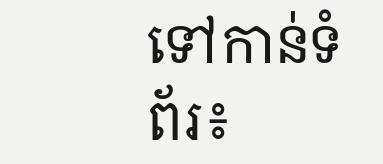ទៅកាន់ទំព័រ៖